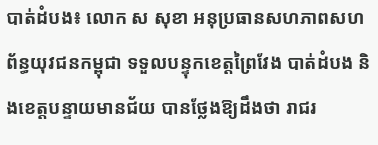បាត់ដំបង៖ លោក ស សុខា អនុប្រធានសហភាពសហព័ន្ធយុវជនកម្ពុជា ទទួលបន្ទុកខេត្តព្រៃវែង បាត់ដំបង និងខេត្តបន្ទាយមានជ័យ បានថ្លែងឱ្យដឹងថា រាជរ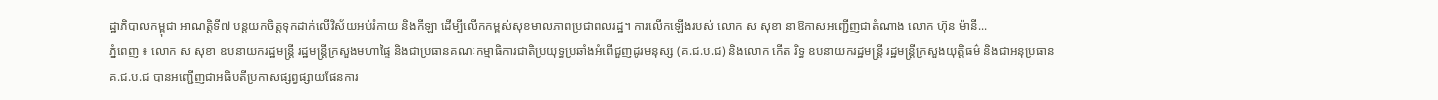ដ្ឋាភិបាលកម្ពុជា អាណត្តិទី៧ បន្ដយកចិត្តទុកដាក់លើវិស័យអប់រំកាយ និងកីឡា ដើម្បីលើកកម្ពស់សុខមាលភាពប្រជាពលរដ្ឋ។ ការលើកឡើងរបស់ លោក ស សុខា នាឱកាសអញ្ជើញជាតំណាង លោក ហ៊ុន ម៉ានី...
ភ្នំពេញ ៖ លោក ស សុខា ឧបនាយករដ្ឋមន្ត្រី រដ្ឋមន្ត្រីក្រសួងមហាផ្ទៃ និងជាប្រធានគណៈកម្មាធិការជាតិប្រយុទ្ធប្រឆាំងអំពើជួញដូរមនុស្ស (គ.ជ.ប.ជ) និងលោក កើត រិទ្ធ ឧបនាយករដ្ឋមន្ត្រី រដ្ឋមន្ត្រីក្រសួងយុត្តិធម៌ និងជាអនុប្រធាន គ.ជ.ប.ជ បានអញ្ជើញជាអធិបតីប្រកាសផ្សព្វផ្សាយផែនការ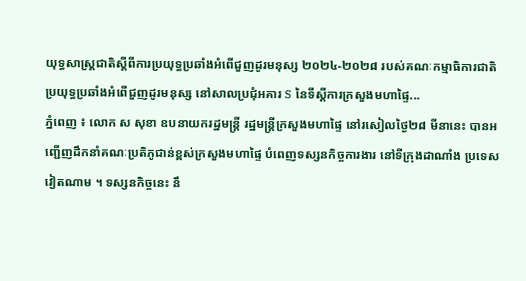យុទ្ធសាស្ត្រជាតិស្តីពីការប្រយុទ្ធប្រឆាំងអំពើជួញដូរមនុស្ស ២០២៤-២០២៨ របស់គណៈកម្មាធិការជាតិប្រយុទ្ធប្រឆាំងអំពើជួញដូរមនុស្ស នៅសាលប្រជុំអគារ S នៃទីស្តីការក្រសួងមហាផ្ទៃ...
ភ្នំពេញ ៖ លោក ស សុខា ឧបនាយករដ្ឋមន្រ្តី រដ្ឋមន្រ្តីក្រសួងមហាផ្ទៃ នៅរសៀលថ្ងៃ២៨ មីនានេះ បានអញ្ជើញដឹកនាំគណៈប្រតិភូជាន់ខ្ពស់ក្រសួងមហាផ្ទៃ បំពេញទស្សនកិច្ចការងារ នៅទីក្រុងដាណាំង ប្រទេសវៀតណាម ។ ទស្សនកិច្ចនេះ នឹ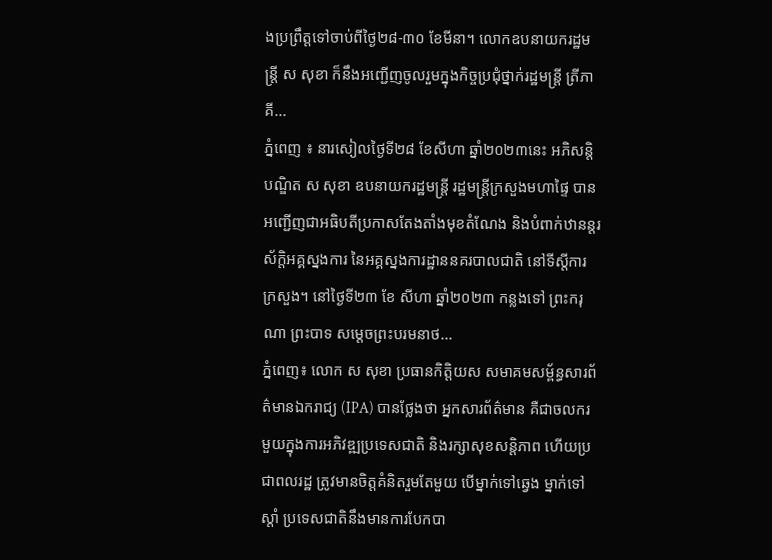ងប្រព្រឹត្តទៅចាប់ពីថ្ងៃ២៨-៣០ ខែមីនា។ លោកឧបនាយករដ្ឋមន្រ្តី ស សុខា ក៏នឹងអញ្ជើញចូលរួមក្នុងកិច្ចប្រជុំថ្នាក់រដ្ឋមន្ត្រី ត្រីភាគី...
ភ្នំពេញ ៖ នារសៀលថ្ងៃទី២៨ ខែសីហា ឆ្នាំ២០២៣នេះ អភិសន្ដិបណ្ឌិត ស សុខា ឧបនាយករដ្ឋមន្រ្តី រដ្ឋមន្រ្តីក្រសួងមហាផ្ទៃ បានអញ្ជើញជាអធិបតីប្រកាសតែងតាំងមុខតំណែង និងបំពាក់ឋានន្ដរស័ក្តិអគ្គស្នងការ នៃអគ្គស្នងការដ្ឋាននគរបាលជាតិ នៅទីស្តីការក្រសួង។ នៅថ្ងៃទី២៣ ខែ សីហា ឆ្នាំ២០២៣ កន្លងទៅ ព្រះករុណា ព្រះបាទ សម្តេចព្រះបរមនាថ...
ភ្នំពេញ៖ លោក ស សុខា ប្រធានកិត្តិយស សមាគមសម្ព័ន្ធសារព័ត៌មានឯករាជ្យ (IPA) បានថ្លែងថា អ្នកសារព័ត៌មាន គឺជាចលករមួយក្នុងការអភិវឌ្ឍប្រទេសជាតិ និងរក្សាសុខសន្តិភាព ហើយប្រជាពលរដ្ឋ ត្រូវមានចិត្តគំនិតរួមតែមួយ បើម្នាក់ទៅឆ្វេង ម្នាក់ទៅស្តាំ ប្រទេសជាតិនឹងមានការបែកបា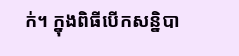ក់។ ក្នុងពិធីបើកសន្និបា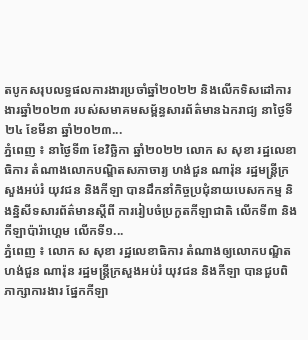តបូកសរុបលទ្ធផលការងារប្រចាំឆ្នាំ២០២២ និងលើកទិសដៅការងារឆ្នាំ២០២៣ របស់សមាគមសម្ព័ន្ធសារព័ត៌មានឯករាជ្យ នាថ្ងៃទី២៤ ខែមីនា ឆ្នាំ២០២៣...
ភ្នំពេញ ៖ នាថ្ងៃទី៣ ខែវិច្ឆិកា ឆ្នាំ២០២២ លោក ស សុខា រដ្ឋលេខាធិការ តំណាងលោកបណ្ឌិតសភាចារ្យ ហង់ជួន ណារ៉ុន រដ្ឋមន្ត្រីក្រសួងអប់រំ យុវជន និងកីឡា បានដឹកនាំកិច្ចប្រជុំនាយបេសកកម្ម និងន្និសីទសារព័ត៌មានស្តីពី ការរៀបចំប្រកួតកីឡាជាតិ លើកទី៣ និង កីឡាប៉ារ៉ាហ្គេម លើកទី១...
ភ្នំពេញ ៖ លោក ស សុខា រដ្ឋលេខាធិការ តំណាងឲ្យលោកបណ្ឌិត ហង់ជួន ណារ៉ុន រដ្ឋមន្ត្រីក្រសួងអប់រំ យុវជន និងកីឡា បានជួបពិភាក្សាការងារ ផ្នែកកីឡា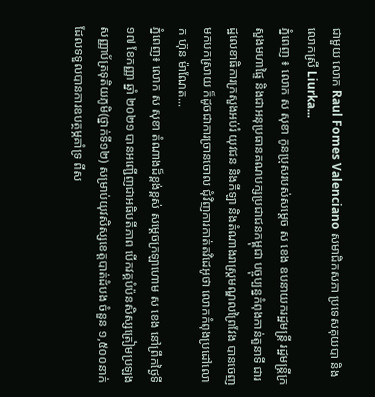ជាមួយ លោក Raul Fomes Valenciano សមាជិកសភា ប្រទេសគុយបា និងលោកស្រី Liurka...
ភ្នំពេញ ៖ លោក ស សុខា កូនប្រុសរបស់សម្តេច ស ខេង ឧបនាយករដ្ឋមន្រ្តី រដ្ឋមន្រ្តីក្រសួងមហាផ្ទៃ និងជាអនុប្រធានគណបក្សប្រជាជនកម្ពុជា បច្ចុប្បន្នកំពុងកាន់តួនាទី ជារដ្ឋលេខាធិការក្រសួងអប់រំ យុវជន និងកីឡា និងតំណាងរាស្រ្តមណ្ឌលព្រៃវែង បានចេញមកបកស្រាយ ក៏ដូចជាការច្រានចោល ជុំវិញការកាត់តវិដេអូថា លោកកំពុងប្រដៅលោក ហ៊ុន ម៉ាណែត...
ភ្នំពេញ៖ លោក ស សុខា តំណាងដ៏ខ្ពង់ខ្ពស់ សម្តេចក្រឡាហោម ស ខេង នៅព្រឹកថ្ងៃទី១៧ ខែកញ្ញា ឆ្នាំ ២០២១ បានអញ្ជើញជាអធិបតីភាព បើកវគ្គបំប៉នសិស្សត្រៀមប្រឡង សញ្ញាប័ត្រទុតិយភូមិ(ថ្នាក់ទី១២) សម្រាប់យុវសិស្សខេត្តបាត់ដំបង ចំនួន ១,៥០០នាក់ ដែលទទួលបានការឧបត្ថម្ភគាំទ្រ ពីស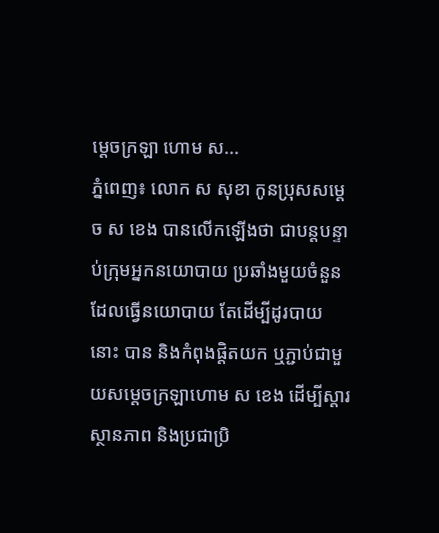ម្ដេចក្រឡា ហោម ស...
ភ្នំពេញ៖ លោក ស សុខា កូនប្រុសសម្ដេច ស ខេង បានលើកឡើងថា ជាបន្តបន្ទាប់ក្រុមអ្នកនយោបាយ ប្រឆាំងមួយចំនួន ដែលធ្វើនយោបាយ តែដើម្បីដូរបាយនោះ បាន និងកំពុងផ្តិតយក ឬភ្ជាប់ជាមួយសម្តេចក្រឡាហោម ស ខេង ដើម្បីស្តារស្ថានភាព និងប្រជាប្រិ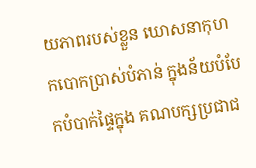យភាពរបស់ខ្លួន ឃោសនាកុហកបោកប្រាស់បំភាន់ ក្នុងន័យបំបែកបំបាក់ផ្ទៃក្នុង គណបក្សប្រជាជ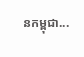នកម្ពុជា...